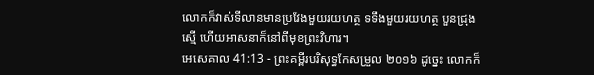លោកក៏វាស់ទីលានមានប្រវែងមួយរយហត្ថ ទទឹងមួយរយហត្ថ បួនជ្រុងស្មើ ហើយអាសនាក៏នៅពីមុខព្រះវិហារ។
អេសេគាល 41:13 - ព្រះគម្ពីរបរិសុទ្ធកែសម្រួល ២០១៦ ដូច្នេះ លោកក៏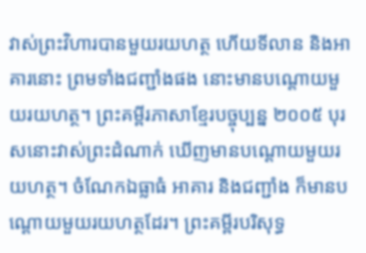វាស់ព្រះវិហារបានមួយរយហត្ថ ហើយទីលាន និងអាគារនោះ ព្រមទាំងជញ្ជាំងផង នោះមានបណ្តោយមួយរយហត្ថ។ ព្រះគម្ពីរភាសាខ្មែរបច្ចុប្បន្ន ២០០៥ បុរសនោះវាស់ព្រះដំណាក់ ឃើញមានបណ្ដោយមួយរយហត្ថ។ ចំណែកឯធ្លាធំ អាគារ និងជញ្ជាំង ក៏មានបណ្ដោយមួយរយហត្ថដែរ។ ព្រះគម្ពីរបរិសុទ្ធ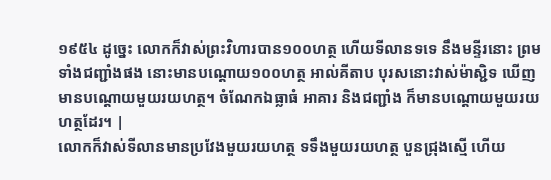១៩៥៤ ដូច្នេះ លោកក៏វាស់ព្រះវិហារបាន១០០ហត្ថ ហើយទីលានទទេ នឹងមន្ទីរនោះ ព្រមទាំងជញ្ជាំងផង នោះមានបណ្តោយ១០០ហត្ថ អាល់គីតាប បុរសនោះវាស់ម៉ាស្ជិទ ឃើញមានបណ្ដោយមួយរយហត្ថ។ ចំណែកឯធ្លាធំ អាគារ និងជញ្ជាំង ក៏មានបណ្ដោយមួយរយហត្ថដែរ។ |
លោកក៏វាស់ទីលានមានប្រវែងមួយរយហត្ថ ទទឹងមួយរយហត្ថ បួនជ្រុងស្មើ ហើយ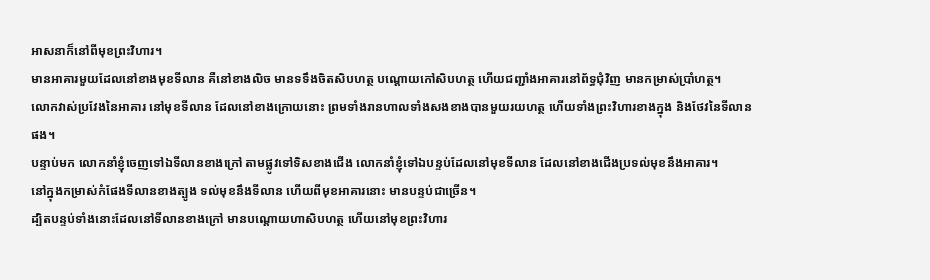អាសនាក៏នៅពីមុខព្រះវិហារ។
មានអាគារមួយដែលនៅខាងមុខទីលាន គឺនៅខាងលិច មានទទឹងចិតសិបហត្ថ បណ្តោយកៅសិបហត្ថ ហើយជញ្ជាំងអាគារនៅព័ទ្ធជុំវិញ មានកម្រាស់ប្រាំហត្ថ។
លោកវាស់ប្រវែងនៃអាគារ នៅមុខទីលាន ដែលនៅខាងក្រោយនោះ ព្រមទាំងរានហាលទាំងសងខាងបានមួយរយហត្ថ ហើយទាំងព្រះវិហារខាងក្នុង និងថែវនៃទីលានផង។
បន្ទាប់មក លោកនាំខ្ញុំចេញទៅឯទីលានខាងក្រៅ តាមផ្លូវទៅទិសខាងជើង លោកនាំខ្ញុំទៅឯបន្ទប់ដែលនៅមុខទីលាន ដែលនៅខាងជើងប្រទល់មុខនឹងអាគារ។
នៅក្នុងកម្រាស់កំផែងទីលានខាងត្បូង ទល់មុខនឹងទីលាន ហើយពីមុខអាគារនោះ មានបន្ទប់ជាច្រើន។
ដ្បិតបន្ទប់ទាំងនោះដែលនៅទីលានខាងក្រៅ មានបណ្តោយហាសិបហត្ថ ហើយនៅមុខព្រះវិហារ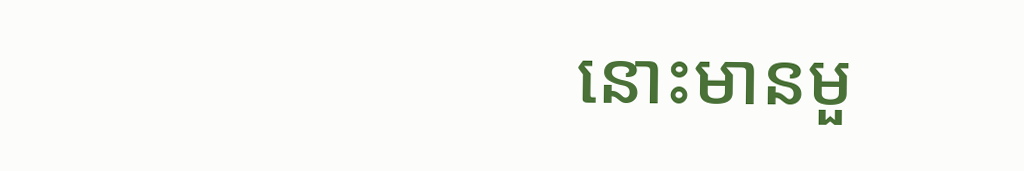នោះមានមួ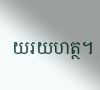យរយហត្ថ។